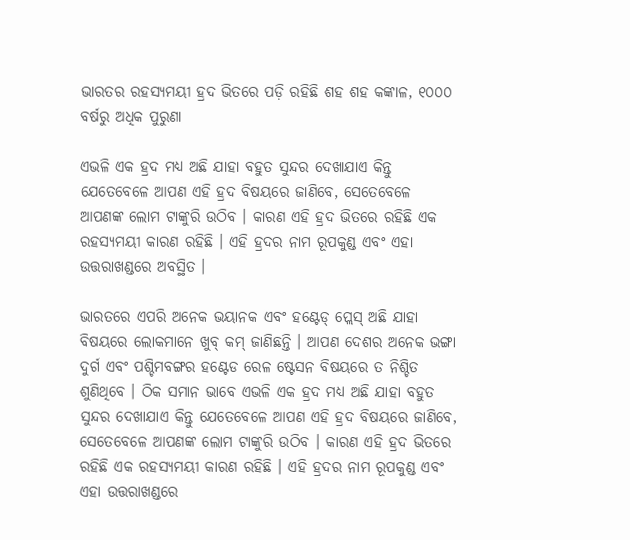ଭାରତର ରହସ୍ୟମୟୀ ହ୍ରଦ ଭିତରେ ପଡ଼ି ରହିଛି ଶହ ଶହ କଙ୍କାଳ, ୧୦୦୦ ବର୍ଷରୁ ଅଧିକ ପୁରୁଣା

ଏଭଳି ଏକ ହ୍ରଦ ମଧ୍ୟ ଅଛି ଯାହା ବହୁତ ସୁନ୍ଦର ଦେଖାଯାଏ କିନ୍ତୁ ଯେତେବେଳେ ଆପଣ ଏହି ହ୍ରଦ ବିଷୟରେ ଜାଣିବେ, ସେତେବେଳେ ଆପଣଙ୍କ ଲୋମ ଟାଙ୍କୁରି ଉଠିବ । କାରଣ ଏହି ହ୍ରଦ ଭିତରେ ରହିଛି ଏକ ରହସ୍ୟମୟୀ କାରଣ ରହିଛି । ଏହି ହ୍ରଦର ନାମ ରୂପକୁଣ୍ଡ ଏବଂ ଏହା ଉତ୍ତରାଖଣ୍ଡରେ ଅବସ୍ଥିତ ।

ଭାରତରେ ଏପରି ଅନେକ ଭୟାନକ ଏବଂ ହଣ୍ଟେଡ୍ ପ୍ଲେସ୍ ଅଛି ଯାହା ବିଷୟରେ ଲୋକମାନେ ଖୁବ୍‌ କମ୍ ଜାଣିଛନ୍ତି । ଆପଣ ଦେଶର ଅନେକ ଭଙ୍ଗା ଦୁର୍ଗ ଏବଂ ପଶ୍ଚିମବଙ୍ଗର ହଣ୍ଟେଡ ରେଳ ଷ୍ଟେସନ ବିଷୟରେ ତ ନିଶ୍ଚିତ ଶୁଣିଥିବେ । ଠିକ ସମାନ ଭାବେ ଏଭଳି ଏକ ହ୍ରଦ ମଧ୍ୟ ଅଛି ଯାହା ବହୁତ ସୁନ୍ଦର ଦେଖାଯାଏ କିନ୍ତୁ ଯେତେବେଳେ ଆପଣ ଏହି ହ୍ରଦ ବିଷୟରେ ଜାଣିବେ, ସେତେବେଳେ ଆପଣଙ୍କ ଲୋମ ଟାଙ୍କୁରି ଉଠିବ । କାରଣ ଏହି ହ୍ରଦ ଭିତରେ ରହିଛି ଏକ ରହସ୍ୟମୟୀ କାରଣ ରହିଛି । ଏହି ହ୍ରଦର ନାମ ରୂପକୁଣ୍ଡ ଏବଂ ଏହା ଉତ୍ତରାଖଣ୍ଡରେ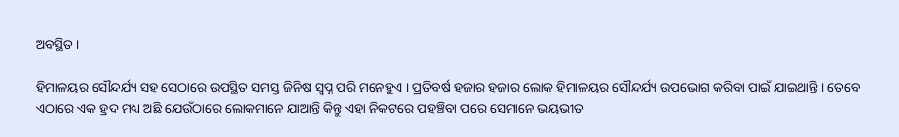ଅବସ୍ଥିତ ।

ହିମାଳୟର ସୌନ୍ଦର୍ଯ୍ୟ ସହ ସେଠାରେ ଉପସ୍ଥିତ ସମସ୍ତ ଜିନିଷ ସ୍ୱପ୍ନ ପରି ମନେହୁଏ । ପ୍ରତିବର୍ଷ ହଜାର ହଜାର ଲୋକ ହିମାଳୟର ସୌନ୍ଦର୍ଯ୍ୟ ଉପଭୋଗ କରିବା ପାଇଁ ଯାଇଥାନ୍ତି । ତେବେ ଏଠାରେ ଏକ ହ୍ରଦ ମଧ୍ୟ ଅଛି ଯେଉଁଠାରେ ଲୋକମାନେ ଯାଆନ୍ତି କିନ୍ତୁ ଏହା ନିକଟରେ ପହଞ୍ଚିବା ପରେ ସେମାନେ ଭୟଭୀତ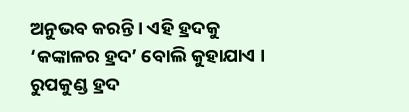ଅନୁଭବ କରନ୍ତି । ଏହି ହ୍ରଦକୁ ‘କଙ୍କାଳର ହ୍ରଦ’ ବୋଲି କୁହାଯାଏ । ରୁପକୁଣ୍ଡ ହ୍ରଦ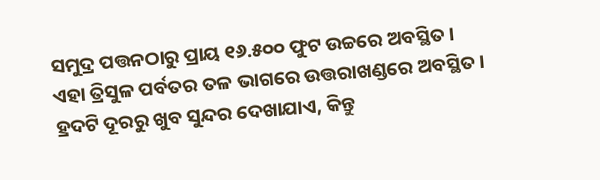ସମୁଦ୍ର ପତ୍ତନଠାରୁ ପ୍ରାୟ ୧୬.୫୦୦ ଫୁଟ ଉଚ୍ଚରେ ଅବସ୍ଥିତ । ଏହା ତ୍ରିସୁଳ ପର୍ବତର ତଳ ଭାଗରେ ଉତ୍ତରାଖଣ୍ଡରେ ଅବସ୍ଥିତ । ହ୍ରଦଟି ଦୂରରୁ ଖୁବ ସୁନ୍ଦର ଦେଖାଯାଏ, କିନ୍ତୁ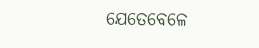ଯେତେବେଳେ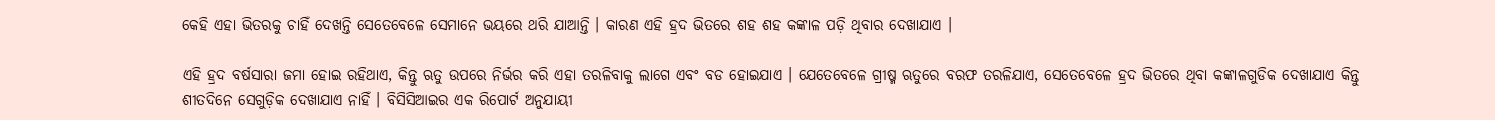କେହି ଏହା ଭିତରକୁ ଚାହିଁ ଦେଖନ୍ତି ସେତେବେଳେ ସେମାନେ ଭୟରେ ଥରି ଯାଆନ୍ତି । କାରଣ ଏହି ହ୍ରଦ ଭିତରେ ଶହ ଶହ କଙ୍କାଳ ପଡ଼ି ଥିବାର ଦେଖାଯାଏ ।

ଏହି ହ୍ରଦ ବର୍ଷସାରା ଜମା ହୋଇ ରହିଥାଏ, କିନ୍ତୁ ଋତୁ ଉପରେ ନିର୍ଭର କରି ଏହା ତରଳିବାକୁ ଲାଗେ ଏବଂ ବଡ ହୋଇଯାଏ । ଯେତେବେଳେ ଗ୍ରୀଷ୍ମ ଋତୁରେ ବରଫ ତରଳିଯାଏ, ସେତେବେଳେ ହ୍ରଦ ଭିତରେ ଥିବା କଙ୍କାଳଗୁଡିକ ଦେଖାଯାଏ କିନ୍ତୁ ଶୀତଦିନେ ସେଗୁଡ଼ିକ ଦେଖାଯାଏ ନାହିଁ । ବିସିସିଆଇର ଏକ ରିପୋର୍ଟ ଅନୁଯାୟୀ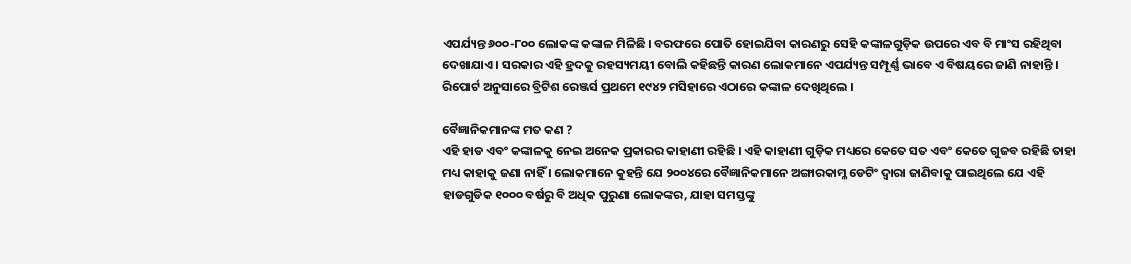ଏପର୍ଯ୍ୟନ୍ତ ୬୦୦-୮୦୦ ଲୋକଙ୍କ କଙ୍କାଳ ମିଳିଛି । ବରଫରେ ପୋତି ହୋଇଯିବା କାରଣରୁ ସେହି କଙ୍କାଳଗୁଡ଼ିକ ଉପରେ ଏବ ବି ମାଂସ ରହିଥିବା ଦେଖାଯାଏ । ସରକାର ଏହି ହ୍ରଦକୁ ରହସ୍ୟମୟୀ ବୋଲି କହିଛନ୍ତି କାରଣ ଲୋକମାନେ ଏପର୍ଯ୍ୟନ୍ତ ସମ୍ପୂର୍ଣ୍ଣ ଭାବେ ଏ ବିଷୟରେ ଜାଣି ନାହାନ୍ତି । ରିପୋର୍ଟ ଅନୁସାରେ ବ୍ରିଟିଶ ରେଞ୍ଜର୍ସ ପ୍ରଥମେ ୧୯୪୨ ମସିହାରେ ଏଠାରେ କଙ୍କାଳ ଦେଖିଥିଲେ ।

ବୈଜ୍ଞାନିକମାନଙ୍କ ମତ କଣ ?
ଏହି ହାଡ ଏବଂ କଙ୍କାଳକୁ ନେଇ ଅନେକ ପ୍ରକାରର କାହାଣୀ ରହିଛି । ଏହି କାହାଣୀ ଗୁଡ଼ିକ ମଧ୍ୟରେ କେତେ ସତ ଏବଂ କେତେ ଗୁଜବ ରହିଛି ତାହା ମଧ୍ୟ କାହାକୁ ଜଣା ନାହିଁ । ଲୋକମାନେ କୁହନ୍ତି ଯେ ୨୦୦୪ରେ ବୈଜ୍ଞାନିକମାନେ ଅଙ୍ଗାରକାମ୍ଳ ଡେଟିଂ ଦ୍ୱାରା ଜାଣିବାକୁ ପାଇଥିଲେ ଯେ ଏହି ହାଡଗୁଡିକ ୧୦୦୦ ବର୍ଷରୁ ବି ଅଧିକ ପୁରୁଣା ଲୋକଙ୍କର, ଯାହା ସମସ୍ତଙ୍କୁ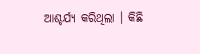ଆଶ୍ଚର୍ଯ୍ୟ କରିଥିଲା । କିଛି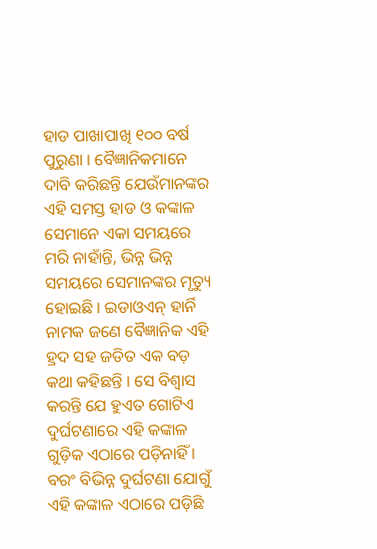ହାଡ ପାଖାପାଖି ୧୦୦ ବର୍ଷ ପୁରୁଣା । ବୈଜ୍ଞାନିକମାନେ ଦାବି କରିଛନ୍ତି ଯେଉଁମାନଙ୍କର ଏହି ସମସ୍ତ ହାଡ ଓ କଙ୍କାଳ ସେମାନେ ଏକା ସମୟରେ ମରି ନାହାଁନ୍ତି, ଭିନ୍ନ ଭିନ୍ନ ସମୟରେ ସେମାନଙ୍କର ମୃତ୍ୟୁ ହୋଇଛି । ଇଡାଓଏନ୍ ହାର୍ନି ନାମକ ଜଣେ ବୈଜ୍ଞାନିକ ଏହି ହ୍ରଦ ସହ ଜଡିତ ଏକ ବଡ଼ କଥା କହିଛନ୍ତି । ସେ ବିଶ୍ୱାସ କରନ୍ତି ଯେ ହୁଏତ ଗୋଟିଏ ଦୁର୍ଘଟଣାରେ ଏହି କଙ୍କାଳ ଗୁଡ଼ିକ ଏଠାରେ ପଡ଼ିନାହିଁ । ବରଂ ବିଭିନ୍ନ ଦୁର୍ଘଟଣା ଯୋଗୁଁ ଏହି କଙ୍କାଳ ଏଠାରେ ପଡ଼ିଛି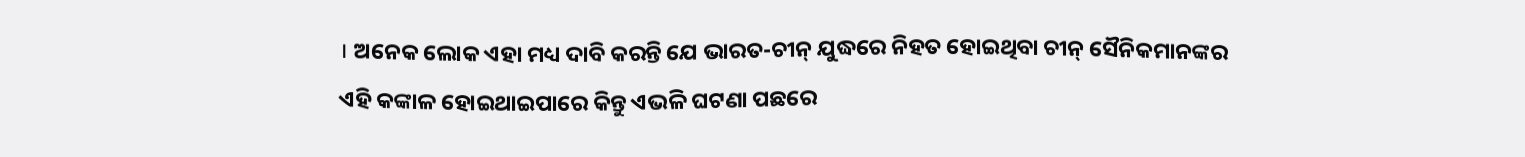। ଅନେକ ଲୋକ ଏହା ମଧ୍ୟ ଦାବି କରନ୍ତି ଯେ ଭାରତ-ଚୀନ୍ ଯୁଦ୍ଧରେ ନିହତ ହୋଇଥିବା ଚୀନ୍ ସୈନିକମାନଙ୍କର ଏହି କଙ୍କାଳ ହୋଇଥାଇପାରେ କିନ୍ତୁ ଏଭଳି ଘଟଣା ପଛରେ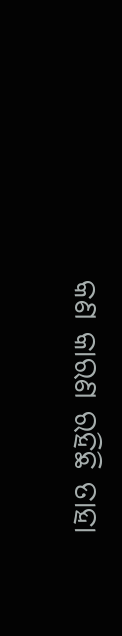କଣ କାରଣ ରହିଛି ତାହା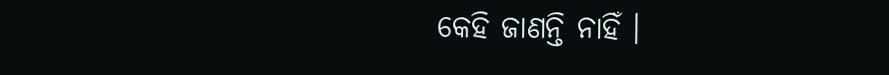କେହି ଜାଣନ୍ତି ନାହିଁ ।